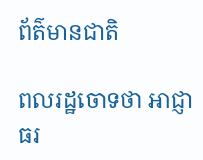ព័ត៌មានជាតិ

ពលរដ្ឋចោទថា អាជ្ញាធរ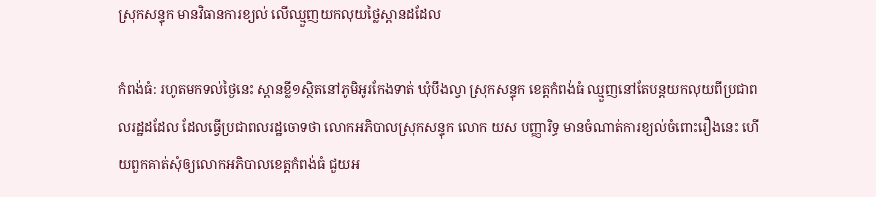ស្រុកសន្ទុក មានវិធានការខ្យល់ លើឈ្មួញយកលុយថ្លៃស្ពានដដែល

កំពង់ធំ: រហូតមកទល់ថ្ងៃនេះ ស្ពានខ្លី១ស្ថិតនៅភូមិអូរកែងទាត់ ឃុំបឹងល្វា ស្រុកសន្ទុក ខេត្តកំពង់ធំ ឈ្មួញនៅតែបន្តយកលុយពីប្រជាពលរដ្ឋដដែល ដែលធ្វើប្រជាពលរដ្ឋចោទថា លោកអភិបាលស្រុកសន្ទុក លោក យស បញ្ញារិទ្ធ មានចំណាត់ការខ្យល់ចំពោះរឿងនេះ ហើយពួកគាត់សុំឲ្យលោកអភិបាលខេត្តកំពង់ធំ ជួយអ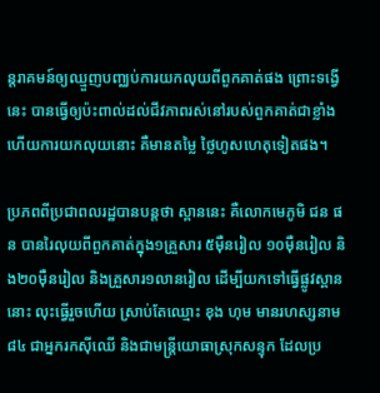ន្តរាគមន៍ឲ្យឈ្មួញបញ្ឈប់ការយកលុយពីពួកគាត់ផង ព្រោះទង្វើនេះ បានធ្វើឲ្យប៉ះពាល់ដល់ជីវភាពរស់នៅរបស់ពួកគាត់ជាខ្លាំង ហើយការយកលុយនោះ គឺមានតម្លៃ ថ្លៃហូសហេតុទៀតផង។

ប្រភពពីប្រជាពលរដ្ឋបានបន្តថា ស្ពាននេះ គឺលោកមេភូមិ ជន ផន បានរៃលុយពីពួកគាត់ក្នុង១គ្រួសារ ៥ម៉ឺនរៀល ១០ម៉ឺនរៀល និង២០ម៉ឺនរៀល និងគ្រួសារ១លានរៀល ដើម្បីយកទៅធ្វើផ្លូវស្ពាននោះ លុះធ្វើរួចហើយ ស្រាប់តែឈ្មោះ ខុង ហុម មានរហស្សនាម៨៤ ជាអ្នករកស៊ីឈើ និងជាមន្ត្រីយោធាស្រុកសន្ទុក ដែលប្រ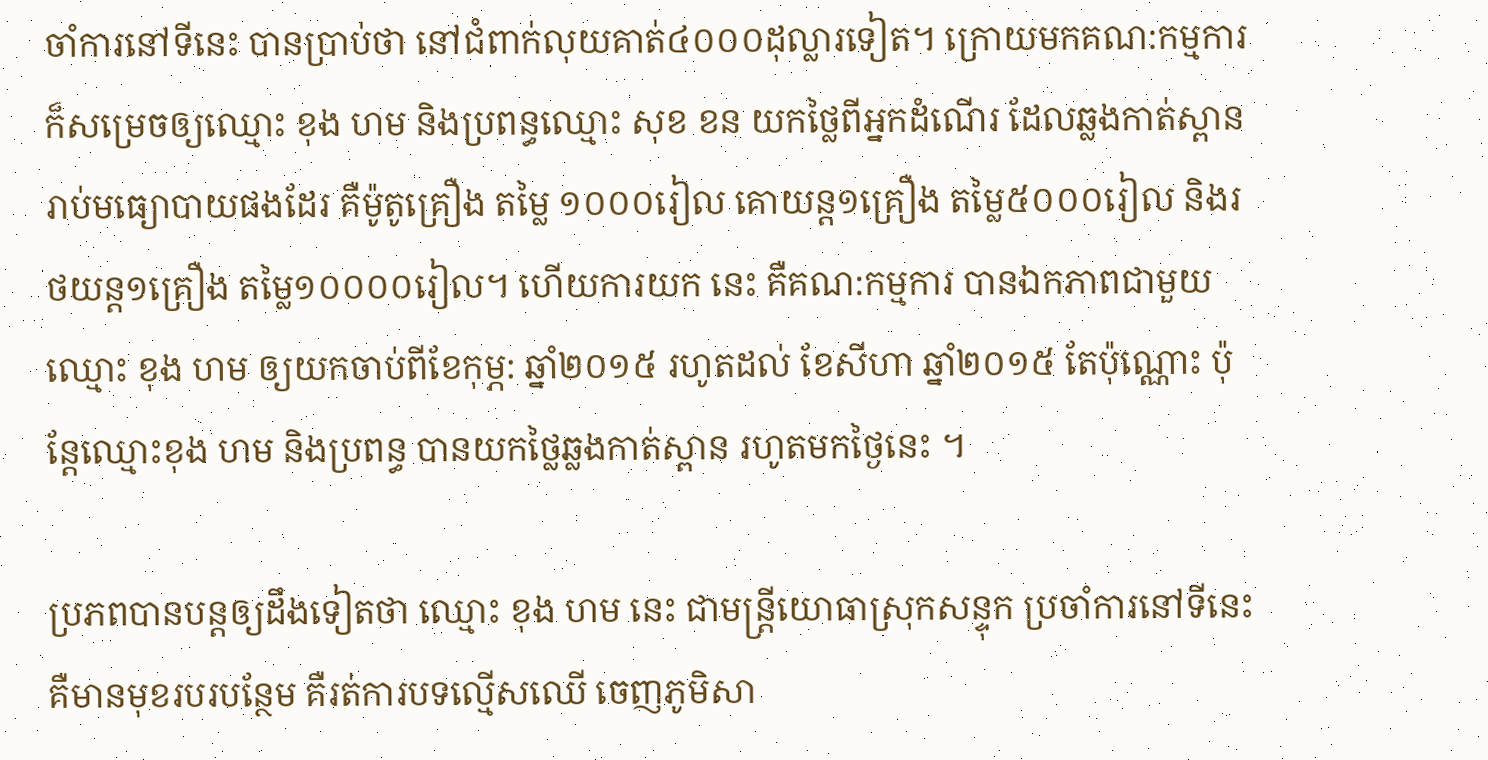ចាំការនៅទីនេះ បានប្រាប់ថា នៅជំពាក់លុយគាត់៤០០០ដុល្លារទៀត។ ក្រោយមកគណ:កម្មការ ក៏សម្រេចឲ្យឈ្មោះ ខុង ហម និងប្រពន្ធឈ្មោះ សុខ ខន យកថ្លៃពីអ្នកដំណើរ ដែលឆ្លងកាត់ស្ពាន រាប់មធ្យោបាយផងដែរ គឺម៉ូតូគ្រឿង តម្លៃ ១០០០រៀល គោយន្ត១គ្រឿង តម្លៃ៥០០០រៀល និងរថយន្ត១គ្រឿង តម្លៃ១០០០០រៀល។ ហើយការយក នេះ គឺគណ:កម្មការ បានឯកភាពជាមួយឈ្មោះ ខុង ហម ឲ្យយកចាប់ពីខែកុម្ភ: ឆ្នាំ២០១៥ រហូតដល់ ខែសីហា ឆ្នាំ២០១៥ តែប៉ុណ្ណោះ ប៉ុន្តែឈ្មោះខុង ហម និងប្រពន្ធ បានយកថ្លៃឆ្លងកាត់ស្ពាន រហូតមកថ្ងៃនេះ ។

ប្រភពបានបន្តឲ្យដឹងទៀតថា ឈ្មោះ ខុង ហម នេះ ជាមន្ត្រីយោធាស្រុកសន្ទុក ប្រចាំការនៅទីនេះ គឺមានមុខរបរបន្ថែម គឺរត់ការបទល្មើសឈើ ចេញភូមិសា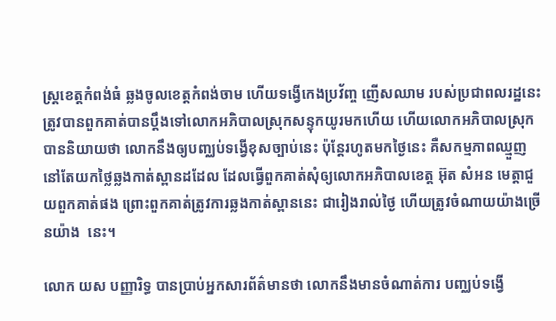ស្ត្រខេត្តកំពង់ធំ ឆ្លងចូលខេត្តកំពង់ចាម ហើយទង្វើកេងប្រវ័ញ្ច ញើសឈាម របស់ប្រជាពលរដ្ឋនេះ ត្រូវបានពួកគាត់បានប្ដឹងទៅលោកអភិបាលស្រុកសន្ទុកយូរមកហើយ ហើយលោកអភិបាលស្រុកបាននិយាយថា លោកនឹងឲ្យបញ្ឈប់ទង្វើខុសច្បាប់នេះ ប៉ុន្តែរហូតមកថ្ងៃនេះ គឺសកម្មភាពឈ្មួញ នៅតែយកថ្លៃឆ្លងកាត់ស្ពានដដែល ដែលធ្វើពួកគាត់សុំឲ្យលោកអភិបាលខេត្ត អ៊ុត សំអន មេត្តាជួយពួកគាត់ផង ព្រោះពួកគាត់ត្រូវការឆ្លងកាត់ស្ពាននេះ ជារៀងរាល់ថ្ងៃ ហើយត្រូវចំណាយយ៉ាងច្រើនយ៉ាង  នេះ។

លោក យស បញ្ញារិទ្ធ បានប្រាប់អ្នកសារព័ត៌មានថា លោកនឹងមានចំណាត់ការ បញ្ឈប់ទង្វើ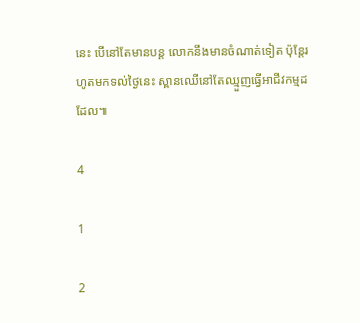នេះ បើនៅតែមានបន្ត លោកនឹងមានចំណាត់ទៀត ប៉ុន្តែរហូតមកទល់ថ្ងៃនេះ ស្ពានឈើនៅតែឈ្មួញធ្វើអាជីវកម្មដដែល៕

4

1

2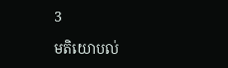3

មតិយោបល់